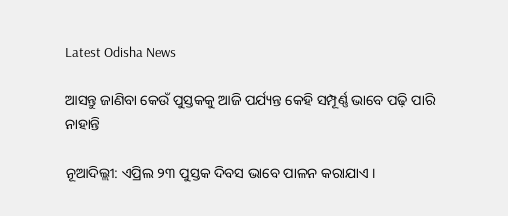Latest Odisha News

ଆସନ୍ତୁ ଜାଣିବା କେଉଁ ପୁସ୍ତକକୁ ଆଜି ପର୍ଯ୍ୟନ୍ତ କେହି ସମ୍ପୂର୍ଣ୍ଣ ଭାବେ ପଢ଼ି ପାରି ନାହାନ୍ତି

ନୂଆଦିଲ୍ଲୀ: ଏପ୍ରିଲ ୨୩ ପୁସ୍ତକ ଦିବସ ଭାବେ ପାଳନ କରାଯାଏ ।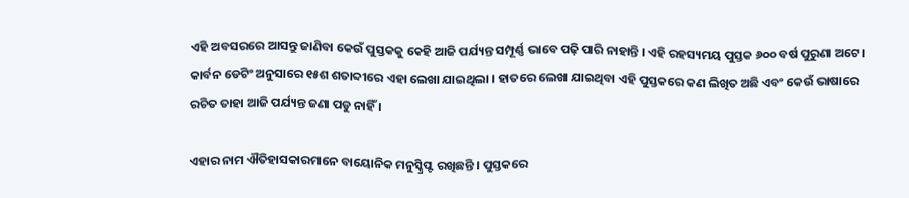ଏହି ଅବସରରେ ଆସନ୍ତୁ ଜାଣିବା କେଉଁ ପୁସ୍ତକକୁ କେହି ଆଜି ପର୍ଯ୍ୟନ୍ତ ସମ୍ପୂର୍ଣ୍ଣ ଭାବେ ପଢ଼ି ପାରି ନାହାନ୍ତି । ଏହି ରହସ୍ୟମୟ ପୁସ୍ତକ ୬୦୦ ବର୍ଷ ପୁରୁଣା ଅଟେ । କାର୍ବନ ଡେଟିଂ ଅନୁସାରେ ୧୫ଶ ଶତାବ୍ଦୀରେ ଏହା ଲେଖା ଯାଇଥିଲା । ହାତରେ ଲେଖା ଯାଇଥିବା ଏହି ପୁସ୍ତକରେ କଣ ଲିଖିତ ଅଛି ଏବଂ କେଉଁ ଭାଷାରେ ରଚିତ ତାହା ଆଜି ପର୍ଯ୍ୟନ୍ତ ଜଣା ପଡୁ ନାହିଁ ।

ଏହାର ନାମ ଐତିହାସକାରମାନେ ବାୟୋନିକ ମନୁସ୍କ୍ରିପ୍ଟ ରଖିଛନ୍ତି । ପୁସ୍ତକରେ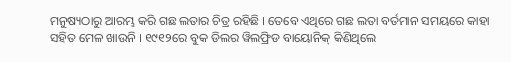ମନୁଷ୍ୟଠାରୁ ଆରମ୍ଭ କରି ଗଛ ଲତାର ଚିତ୍ର ରହିଛି । ତେବେ ଏଥିରେ ଗଛ ଲତା ବର୍ତମାନ ସମୟରେ କାହା ସହିତ ମେଳ ଖାଉନି । ୧୯୧୨ରେ ବୁକ ଡିଲର ୱିଲଫ୍ରିଡ ବାୟୋନିକ୍ କିଣିଥିଲେ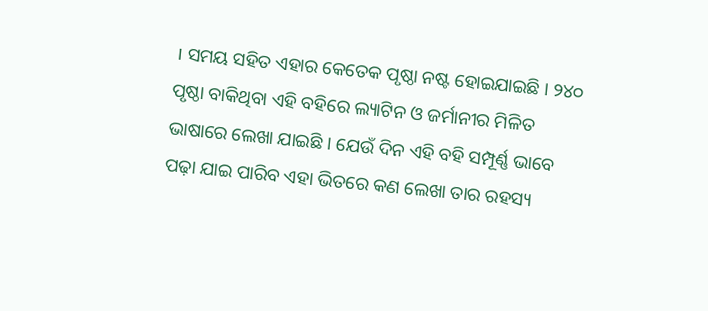। ସମୟ ସହିତ ଏହାର କେତେକ ପୃଷ୍ଠା ନଷ୍ଟ ହୋଇଯାଇଛି । ୨୪୦ ପୃଷ୍ଠା ବାକିଥିବା ଏହି ବହିରେ ଲ୍ୟାଟିନ ଓ ଜର୍ମାନୀର ମିଳିତ ଭାଷାରେ ଲେଖା ଯାଇଛି । ଯେଉଁ ଦିନ ଏହି ବହି ସମ୍ପୂର୍ଣ୍ଣ ଭାବେ ପଢ଼ା ଯାଇ ପାରିବ ଏହା ଭିତରେ କଣ ଲେଖା ତାର ରହସ୍ୟ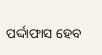ପର୍ଦ୍ଦାଫାସ ହେବ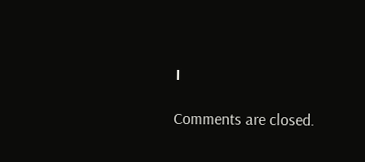।

Comments are closed.